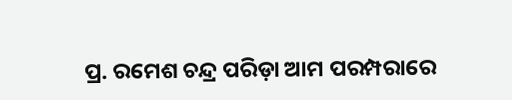ପ୍ର. ରମେଶ ଚନ୍ଦ୍ର ପରିଡ଼ା ଆମ ପରମ୍ପରାରେ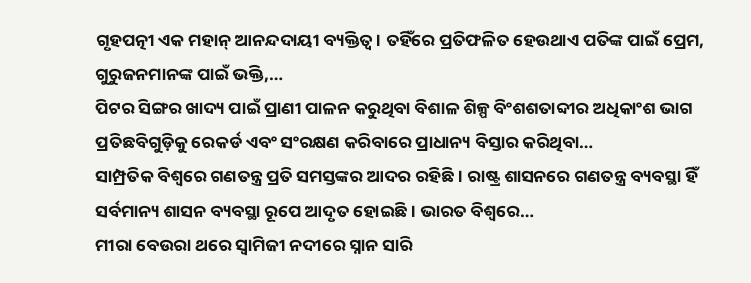ଗୃହପତ୍ନୀ ଏକ ମହାନ୍ ଆନନ୍ଦଦାୟୀ ବ୍ୟକ୍ତିତ୍ୱ। ତହିଁରେ ପ୍ରତିଫଳିତ ହେଉଥାଏ ପତିଙ୍କ ପାଇଁ ପ୍ରେମ, ଗୁରୁଜନମାନଙ୍କ ପାଇଁ ଭକ୍ତି,…
ପିଟର ସିଙ୍ଗର ଖାଦ୍ୟ ପାଇଁ ପ୍ରାଣୀ ପାଳନ କରୁଥିବା ବିଶାଳ ଶିଳ୍ପ ବିଂଶଶତାବ୍ଦୀର ଅଧିକାଂଶ ଭାଗ ପ୍ରତିଛବିଗୁଡ଼ିକୁ ରେକର୍ଡ ଏବଂ ସଂରକ୍ଷଣ କରିବାରେ ପ୍ରାଧାନ୍ୟ ବିସ୍ତାର କରିଥିବା…
ସାମ୍ପ୍ରତିକ ବିଶ୍ୱରେ ଗଣତନ୍ତ୍ର ପ୍ରତି ସମସ୍ତଙ୍କର ଆଦର ରହିଛି। ରାଷ୍ଟ୍ର ଶାସନରେ ଗଣତନ୍ତ୍ର ବ୍ୟବସ୍ଥା ହିଁ ସର୍ବମାନ୍ୟ ଶାସନ ବ୍ୟବସ୍ଥା ରୂପେ ଆଦୃତ ହୋଇଛି। ଭାରତ ବିଶ୍ୱରେ…
ମୀରା ବେଉରା ଥରେ ସ୍ବାମିଜୀ ନଦୀରେ ସ୍ନାନ ସାରି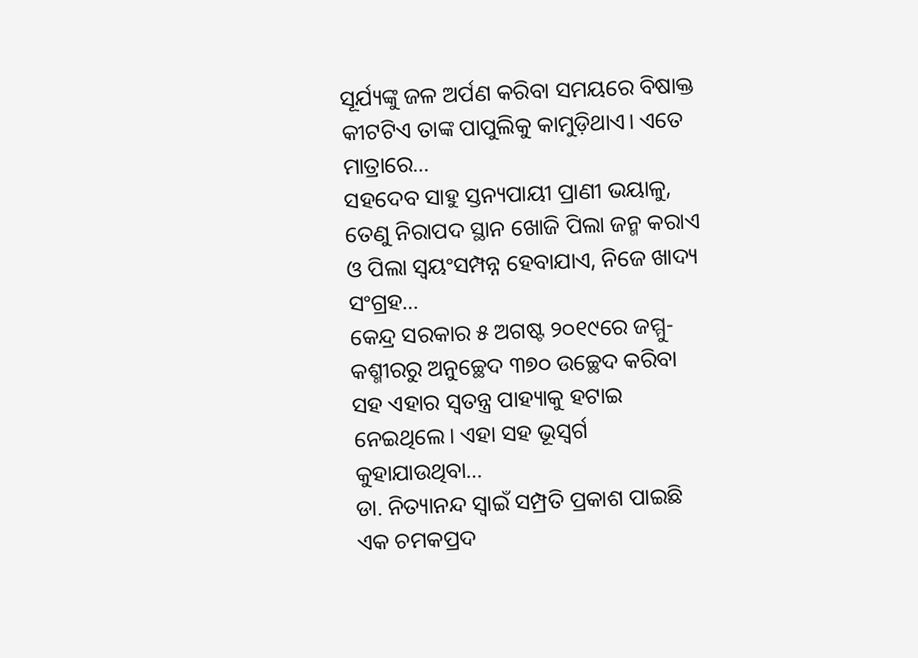ସୂର୍ଯ୍ୟଙ୍କୁ ଜଳ ଅର୍ପଣ କରିବା ସମୟରେ ବିଷାକ୍ତ କୀଟଟିଏ ତାଙ୍କ ପାପୁଲିକୁ କାମୁଡ଼ିଥାଏ। ଏତେ ମାତ୍ରାରେ…
ସହଦେବ ସାହୁ ସ୍ତନ୍ୟପାୟୀ ପ୍ରାଣୀ ଭୟାଳୁ, ତେଣୁ ନିରାପଦ ସ୍ଥାନ ଖୋଜି ପିଲା ଜନ୍ମ କରାଏ ଓ ପିଲା ସ୍ବୟଂସମ୍ପନ୍ନ ହେବାଯାଏ, ନିଜେ ଖାଦ୍ୟ ସଂଗ୍ରହ…
କେନ୍ଦ୍ର ସରକାର ୫ ଅଗଷ୍ଟ ୨୦୧୯ରେ ଜମ୍ମୁ-କଶ୍ମୀରରୁ ଅନୁଚ୍ଛେଦ ୩୭୦ ଉଚ୍ଛେଦ କରିବା ସହ ଏହାର ସ୍ବତନ୍ତ୍ର ପାହ୍ୟାକୁ ହଟାଇ ନେଇଥିଲେ। ଏହା ସହ ଭୂସ୍ବର୍ଗ କୁହାଯାଉଥିବା…
ଡା. ନିତ୍ୟାନନ୍ଦ ସ୍ବାଇଁ ସମ୍ପ୍ରତି ପ୍ରକାଶ ପାଇଛି ଏକ ଚମକପ୍ରଦ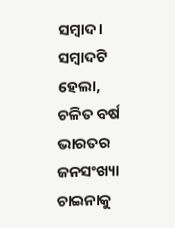ସମ୍ବାଦ। ସମ୍ବାଦଟି ହେଲା, ଚଳିତ ବର୍ଷ ଭାରତର ଜନସଂଖ୍ୟା ଚାଇନାକୁ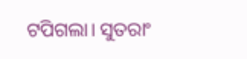ଟପିଗଲା। ସୁତରାଂ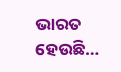ଭାରତ ହେଉଛି…